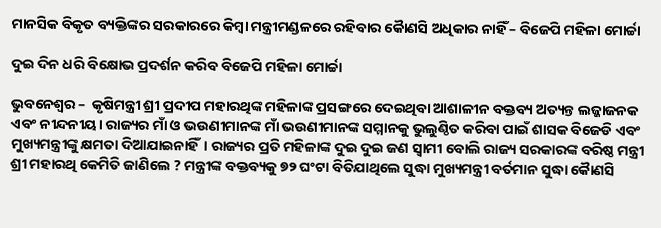ମାନସିକ ବିକୃତ ବ୍ୟକ୍ତିଙ୍କର ସରକାରରେ କିମ୍ବା ମନ୍ତ୍ରୀମଣ୍ଡଳରେ ରହିବାର କୈାଣସି ଅଧିକାର ନାହିଁ – ବିଜେପି ମହିଳା ମୋର୍ଚ୍ଚା

ଦୁଇ ଦିନ ଧରି ବିକ୍ଷୋଭ ପ୍ରଦର୍ଶନ କରିବ ବିଜେପି ମହିଳା ମୋର୍ଚ୍ଚା

ଭୁବନେଶ୍ୱର –  କୃଷିମନ୍ତ୍ରୀ ଶ୍ରୀ ପ୍ରଦୀପ ମହାରଥିଙ୍କ ମହିଳାଙ୍କ ପ୍ରସଙ୍ଗରେ ଦେଇଥିବା ଆଶାଳୀନ ବକ୍ତବ୍ୟ ଅତ୍ୟନ୍ତ ଲଜ୍ଜାଜନକ ଏବଂ ନୀନ୍ଦନୀୟ। ରାଜ୍ୟର ମାଁ ଓ ଭଉଣୀମାନଙ୍କ ମାଁ ଭଉଣୀମାନଙ୍କ ସମ୍ମାନକୁ ଭୁଲୁଣ୍ଠିତ କରିବା ପାଇଁ ଶାସକ ବିଜେଡି ଏବଂ ମୁଖ୍ୟମନ୍ତ୍ରୀଙ୍କୁ କ୍ଷମତା ଦିଆଯାଇନାହିଁ। ରାଜ୍ୟର ପ୍ରତି ମହିଳାଙ୍କ ଦୁଇ ଦୁଇ ଜଣ ସ୍ୱାମୀ ବୋଲି ରାଜ୍ୟ ସରକାରଙ୍କ ବରିଷ୍ଠ ମନ୍ତ୍ରୀ ଶ୍ରୀ ମହାରଥି କେମିତି ଜାଣିଲେ ? ମନ୍ତ୍ରୀଙ୍କ ବକ୍ତବ୍ୟକୁ ୭୨ ଘଂଟା ବିତିଯାଥିଲେ ସୁଦ୍ଧା ମୁଖ୍ୟମନ୍ତ୍ରୀ ବର୍ତମାନ ସୁଦ୍ଧା କୈାଣସି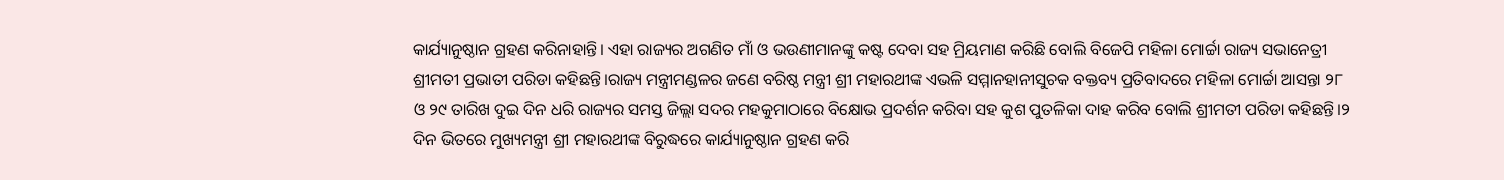କାର୍ଯ୍ୟାନୁଷ୍ଠାନ ଗ୍ରହଣ କରିନାହାନ୍ତି। ଏହା ରାଜ୍ୟର ଅଗଣିତ ମାଁ ଓ ଭଉଣୀମାନଙ୍କୁ କଷ୍ଟ ଦେବା ସହ ମ୍ରିୟମାଣ କରିଛି ବୋଲି ବିଜେପି ମହିଳା ମୋର୍ଚ୍ଚା ରାଜ୍ୟ ସଭାନେତ୍ରୀ ଶ୍ରୀମତୀ ପ୍ରଭାତୀ ପରିଡା କହିଛନ୍ତି।ରାଜ୍ୟ ମନ୍ତ୍ରୀମଣ୍ଡଳର ଜଣେ ବରିଷ୍ଠ ମନ୍ତ୍ରୀ ଶ୍ରୀ ମହାରଥୀଙ୍କ ଏଭଳି ସମ୍ମାନହାନୀସୁଚକ ବକ୍ତବ୍ୟ ପ୍ରତିବାଦରେ ମହିଳା ମୋର୍ଚ୍ଚା ଆସନ୍ତା ୨୮ ଓ ୨୯ ତାରିଖ ଦୁଇ ଦିନ ଧରି ରାଜ୍ୟର ସମସ୍ତ ଜିଲ୍ଲା ସଦର ମହକୁମାଠାରେ ବିକ୍ଷୋଭ ପ୍ରଦର୍ଶନ କରିବା ସହ କୁଶ ପୁତଳିକା ଦାହ କରିବ ବୋଲି ଶ୍ରୀମତୀ ପରିଡା କହିଛନ୍ତି।୨ ଦିନ ଭିତରେ ମୁଖ୍ୟମନ୍ତ୍ରୀ ଶ୍ରୀ ମହାରଥୀଙ୍କ ବିରୁଦ୍ଧରେ କାର୍ଯ୍ୟାନୁଷ୍ଠାନ ଗ୍ରହଣ କରି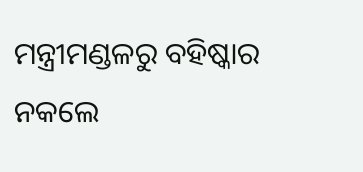ମନ୍ତ୍ରୀମଣ୍ଡଳରୁ ବହିଷ୍କାର ନକଲେ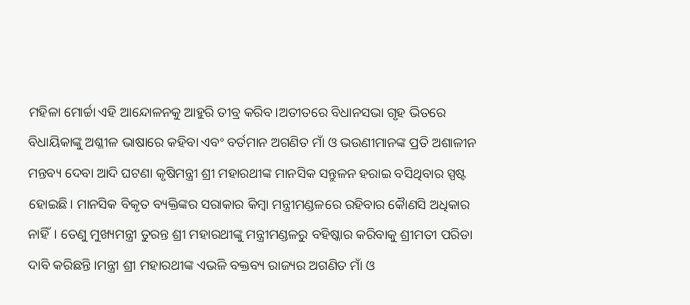ମହିଳା ମୋର୍ଚ୍ଚା ଏହି ଆନ୍ଦୋଳନକୁ ଆହୁରି ତୀବ୍ର କରିବ।ଅତୀତରେ ବିଧାନସଭା ଗୃହ ଭିତରେ ବିଧାୟିକାଙ୍କୁ ଅଶ୍ଳୀଳ ଭାଷାରେ କହିବା ଏବଂ ବର୍ତମାନ ଅଗଣିତ ମାଁ ଓ ଭଉଣୀମାନଙ୍କ ପ୍ରତି ଅଶାଳୀନ ମନ୍ତବ୍ୟ ଦେବା ଆଦି ଘଟଣା କୃଷିମନ୍ତ୍ରୀ ଶ୍ରୀ ମହାରଥୀଙ୍କ ମାନସିକ ସନ୍ତୁଳନ ହରାଇ ବସିଥିବାର ସ୍ପଷ୍ଟ ହୋଇଛି। ମାନସିକ ବିକୃତ ବ୍ୟକ୍ତିଙ୍କର ସରାକାର କିମ୍ବା ମନ୍ତ୍ରୀମଣ୍ଡଳରେ ରହିବାର କୈାଣସି ଅଧିକାର ନାହିଁ। ତେଣୁ ମୁଖ୍ୟମନ୍ତ୍ରୀ ତୁରନ୍ତ ଶ୍ରୀ ମହାରଥୀଙ୍କୁ ମନ୍ତ୍ରୀମଣ୍ଡଳରୁ ବହିଷ୍କାର କରିବାକୁ ଶ୍ରୀମତୀ ପରିଡା ଦାବି କରିଛନ୍ତି।ମନ୍ତ୍ରୀ ଶ୍ରୀ ମହାରଥୀଙ୍କ ଏଭଳି ବକ୍ତବ୍ୟ ରାଜ୍ୟର ଅଗଣିତ ମାଁ ଓ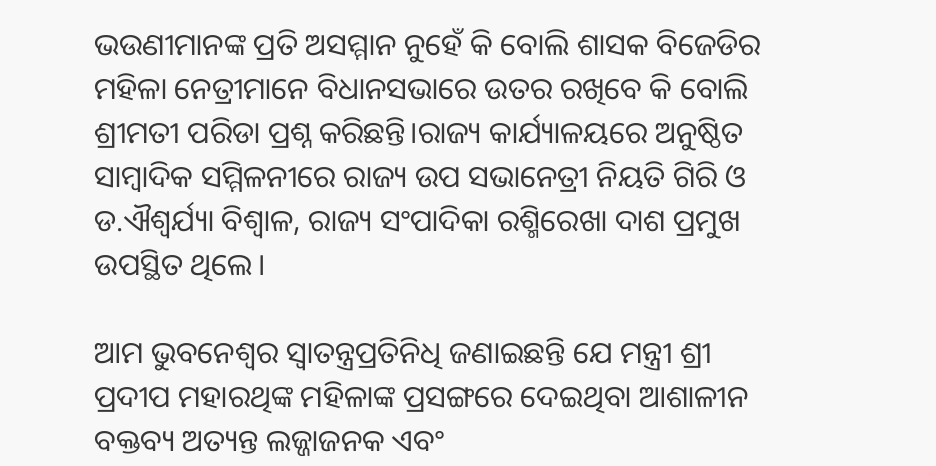ଭଉଣୀମାନଙ୍କ ପ୍ରତି ଅସମ୍ମାନ ନୁହେଁ କି ବୋଲି ଶାସକ ବିଜେଡିର ମହିଳା ନେତ୍ରୀମାନେ ବିଧାନସଭାରେ ଉତର ରଖିବେ କି ବୋଲି ଶ୍ରୀମତୀ ପରିଡା ପ୍ରଶ୍ନ କରିଛନ୍ତି।ରାଜ୍ୟ କାର୍ଯ୍ୟାଳୟରେ ଅନୁଷ୍ଠିତ ସାମ୍ବାଦିକ ସମ୍ମିଳନୀରେ ରାଜ୍ୟ ଉପ ସଭାନେତ୍ରୀ ନିୟତି ଗିରି ଓ ଡ.ଐଶ୍ୱର୍ଯ୍ୟା ବିଶ୍ୱାଳ, ରାଜ୍ୟ ସଂପାଦିକା ରଶ୍ମିରେଖା ଦାଶ ପ୍ରମୁଖ ଉପସ୍ଥିତ ଥିଲେ।

ଆମ ଭୁବନେଶ୍ୱର ସ୍ଵାତନ୍ତ୍ରପ୍ରତିନିଧି ଜଣାଇଛନ୍ତି ଯେ ମନ୍ତ୍ରୀ ଶ୍ରୀ ପ୍ରଦୀପ ମହାରଥିଙ୍କ ମହିଳାଙ୍କ ପ୍ରସଙ୍ଗରେ ଦେଇଥିବା ଆଶାଳୀନ ବକ୍ତବ୍ୟ ଅତ୍ୟନ୍ତ ଲଜ୍ଜାଜନକ ଏବଂ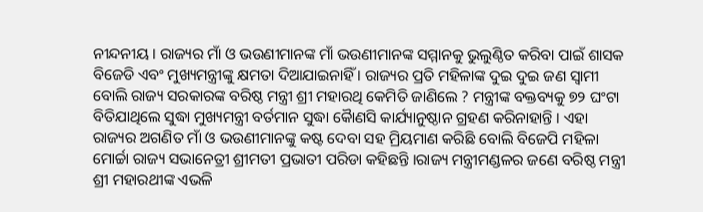ନୀନ୍ଦନୀୟ । ରାଜ୍ୟର ମାଁ ଓ ଭଉଣୀମାନଙ୍କ ମାଁ ଭଉଣୀମାନଙ୍କ ସମ୍ମାନକୁ ଭୁଲୁଣ୍ଠିତ କରିବା ପାଇଁ ଶାସକ ବିଜେଡି ଏବଂ ମୁଖ୍ୟମନ୍ତ୍ରୀଙ୍କୁ କ୍ଷମତା ଦିଆଯାଇନାହିଁ । ରାଜ୍ୟର ପ୍ରତି ମହିଳାଙ୍କ ଦୁଇ ଦୁଇ ଜଣ ସ୍ୱାମୀ ବୋଲି ରାଜ୍ୟ ସରକାରଙ୍କ ବରିଷ୍ଠ ମନ୍ତ୍ରୀ ଶ୍ରୀ ମହାରଥି କେମିତି ଜାଣିଲେ ? ମନ୍ତ୍ରୀଙ୍କ ବକ୍ତବ୍ୟକୁ ୭୨ ଘଂଟା ବିତିଯାଥିଲେ ସୁଦ୍ଧା ମୁଖ୍ୟମନ୍ତ୍ରୀ ବର୍ତମାନ ସୁଦ୍ଧା କୈାଣସି କାର୍ଯ୍ୟାନୁଷ୍ଠାନ ଗ୍ରହଣ କରିନାହାନ୍ତି । ଏହା ରାଜ୍ୟର ଅଗଣିତ ମାଁ ଓ ଭଉଣୀମାନଙ୍କୁ କଷ୍ଟ ଦେବା ସହ ମ୍ରିୟମାଣ କରିଛି ବୋଲି ବିଜେପି ମହିଳା ମୋର୍ଚ୍ଚା ରାଜ୍ୟ ସଭାନେତ୍ରୀ ଶ୍ରୀମତୀ ପ୍ରଭାତୀ ପରିଡା କହିଛନ୍ତି ।ରାଜ୍ୟ ମନ୍ତ୍ରୀମଣ୍ଡଳର ଜଣେ ବରିଷ୍ଠ ମନ୍ତ୍ରୀ ଶ୍ରୀ ମହାରଥୀଙ୍କ ଏଭଳି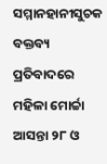ସମ୍ମାନହାନୀସୁଚକ ବକ୍ତବ୍ୟ ପ୍ରତିବାଦରେ ମହିଳା ମୋର୍ଚ୍ଚା ଆସନ୍ତା ୨୮ ଓ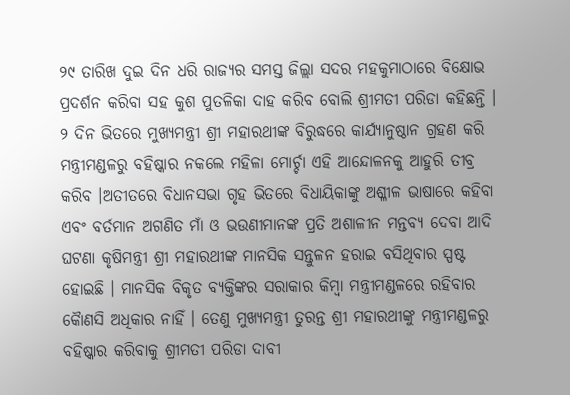୨୯ ତାରିଖ ଦୁଇ ଦିନ ଧରି ରାଜ୍ୟର ସମସ୍ତ ଜିଲ୍ଲା ସଦର ମହକୁମାଠାରେ ବିକ୍ଷୋଭ ପ୍ରଦର୍ଶନ କରିବା ସହ କୁଶ ପୁତଳିକା ଦାହ କରିବ ବୋଲି ଶ୍ରୀମତୀ ପରିଡା କହିଛନ୍ତି ।
୨ ଦିନ ଭିତରେ ମୁଖ୍ୟମନ୍ତ୍ରୀ ଶ୍ରୀ ମହାରଥୀଙ୍କ ବିରୁଦ୍ଧରେ କାର୍ଯ୍ୟାନୁଷ୍ଠାନ ଗ୍ରହଣ କରି ମନ୍ତ୍ରୀମଣ୍ଡଳରୁ ବହିଷ୍କାର ନକଲେ ମହିଳା ମୋର୍ଚ୍ଚା ଏହି ଆନ୍ଦୋଳନକୁ ଆହୁରି ତୀବ୍ର କରିବ ।ଅତୀତରେ ବିଧାନସଭା ଗୃହ ଭିତରେ ବିଧାୟିକାଙ୍କୁ ଅଶ୍ଳୀଳ ଭାଷାରେ କହିବା ଏବଂ ବର୍ତମାନ ଅଗଣିତ ମାଁ ଓ ଭଉଣୀମାନଙ୍କ ପ୍ରତି ଅଶାଳୀନ ମନ୍ତବ୍ୟ ଦେବା ଆଦି ଘଟଣା କୃଷିମନ୍ତ୍ରୀ ଶ୍ରୀ ମହାରଥୀଙ୍କ ମାନସିକ ସନ୍ତୁଳନ ହରାଇ ବସିଥିବାର ସ୍ପଷ୍ଟ ହୋଇଛି । ମାନସିକ ବିକୃତ ବ୍ୟକ୍ତିଙ୍କର ସରାକାର କିମ୍ବା ମନ୍ତ୍ରୀମଣ୍ଡଳରେ ରହିବାର କୈାଣସି ଅଧିକାର ନାହିଁ । ତେଣୁ ମୁଖ୍ୟମନ୍ତ୍ରୀ ତୁରନ୍ତ ଶ୍ରୀ ମହାରଥୀଙ୍କୁ ମନ୍ତ୍ରୀମଣ୍ଡଳରୁ ବହିଷ୍କାର କରିବାକୁ ଶ୍ରୀମତୀ ପରିଡା ଦାବୀ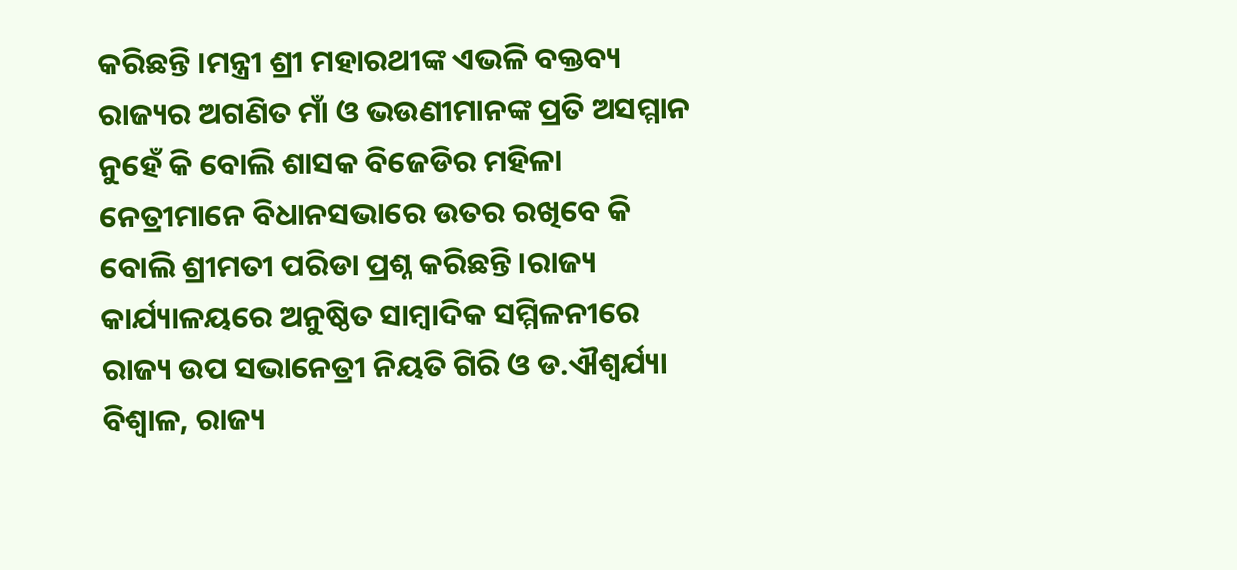କରିଛନ୍ତି ।ମନ୍ତ୍ରୀ ଶ୍ରୀ ମହାରଥୀଙ୍କ ଏଭଳି ବକ୍ତବ୍ୟ ରାଜ୍ୟର ଅଗଣିତ ମାଁ ଓ ଭଉଣୀମାନଙ୍କ ପ୍ରତି ଅସମ୍ମାନ ନୁହେଁ କି ବୋଲି ଶାସକ ବିଜେଡିର ମହିଳା ନେତ୍ରୀମାନେ ବିଧାନସଭାରେ ଉତର ରଖିବେ କି ବୋଲି ଶ୍ରୀମତୀ ପରିଡା ପ୍ରଶ୍ନ କରିଛନ୍ତି ।ରାଜ୍ୟ କାର୍ଯ୍ୟାଳୟରେ ଅନୁଷ୍ଠିତ ସାମ୍ବାଦିକ ସମ୍ମିଳନୀରେ ରାଜ୍ୟ ଉପ ସଭାନେତ୍ରୀ ନିୟତି ଗିରି ଓ ଡ.ଐଶ୍ୱର୍ଯ୍ୟା ବିଶ୍ୱାଳ, ରାଜ୍ୟ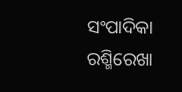ସଂପାଦିକା ରଶ୍ମିରେଖା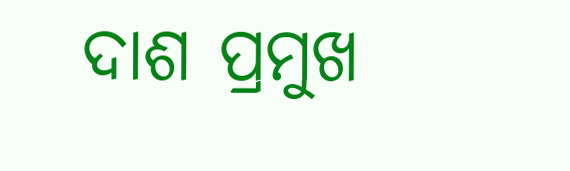ଦାଶ ପ୍ରମୁଖ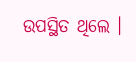ଉପସ୍ଥିତ ଥିଲେ ।